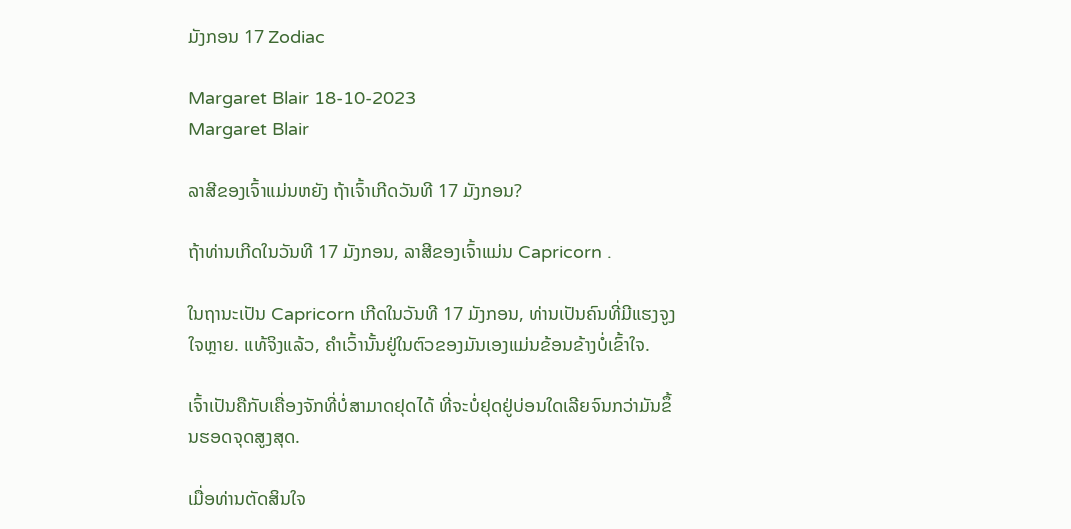ມັງກອນ 17 Zodiac

Margaret Blair 18-10-2023
Margaret Blair

ລາສີຂອງເຈົ້າແມ່ນຫຍັງ ຖ້າເຈົ້າເກີດວັນທີ 17 ມັງກອນ?

ຖ້າທ່ານເກີດໃນວັນທີ 17 ມັງກອນ, ລາສີຂອງເຈົ້າແມ່ນ Capricorn .

ໃນຖານະເປັນ Capricorn ເກີດໃນວັນທີ 17 ມັງກອນ, ທ່ານເປັນຄົນທີ່ມີແຮງຈູງໃຈຫຼາຍ. ແທ້ຈິງແລ້ວ, ຄໍາເວົ້ານັ້ນຢູ່ໃນຕົວຂອງມັນເອງແມ່ນຂ້ອນຂ້າງບໍ່ເຂົ້າໃຈ.

ເຈົ້າເປັນຄືກັບເຄື່ອງຈັກທີ່ບໍ່ສາມາດຢຸດໄດ້ ທີ່ຈະບໍ່ຢຸດຢູ່ບ່ອນໃດເລີຍຈົນກວ່າມັນຂຶ້ນຮອດຈຸດສູງສຸດ.

ເມື່ອທ່ານຕັດສິນໃຈ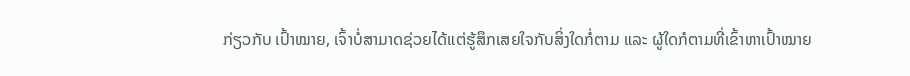ກ່ຽວກັບ ເປົ້າໝາຍ, ເຈົ້າບໍ່ສາມາດຊ່ວຍໄດ້ແຕ່ຮູ້ສຶກເສຍໃຈກັບສິ່ງໃດກໍ່ຕາມ ແລະ ຜູ້ໃດກໍຕາມທີ່ເຂົ້າຫາເປົ້າໝາຍ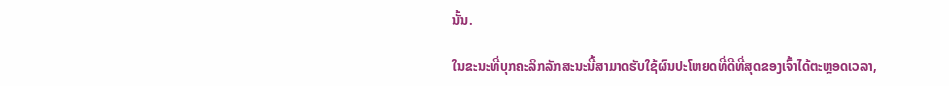ນັ້ນ.

ໃນຂະນະທີ່ບຸກຄະລິກລັກສະນະນີ້ສາມາດຮັບໃຊ້ຜົນປະໂຫຍດທີ່ດີທີ່ສຸດຂອງເຈົ້າໄດ້ຕະຫຼອດເວລາ,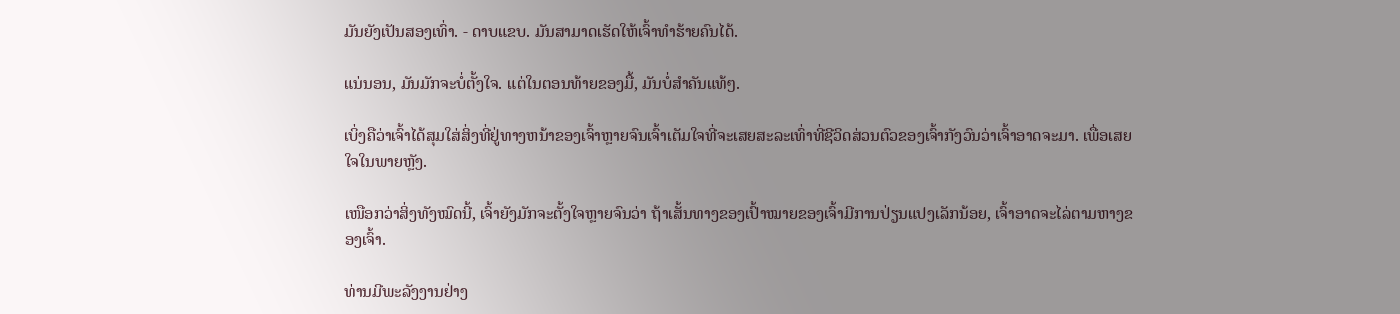ມັນຍັງເປັນສອງເທົ່າ. - ດາບແຂບ. ມັນສາມາດເຮັດໃຫ້ເຈົ້າທຳຮ້າຍຄົນໄດ້.

ແນ່ນອນ, ມັນມັກຈະບໍ່ຕັ້ງໃຈ. ແຕ່ໃນຕອນທ້າຍຂອງມື້, ມັນບໍ່ສໍາຄັນແທ້ໆ.

ເບິ່ງຄືວ່າເຈົ້າໄດ້ສຸມໃສ່ສິ່ງທີ່ຢູ່ທາງຫນ້າຂອງເຈົ້າຫຼາຍຈົນເຈົ້າເຕັມໃຈທີ່ຈະເສຍສະລະເທົ່າທີ່ຊີວິດສ່ວນຕົວຂອງເຈົ້າກັງວົນວ່າເຈົ້າອາດຈະມາ. ເພື່ອເສຍໃຈໃນພາຍຫຼັງ.

ເໜືອກວ່າສິ່ງທັງໝົດນີ້, ເຈົ້າຍັງມັກຈະຕັ້ງໃຈຫຼາຍຈົນວ່າ ຖ້າເສັ້ນທາງຂອງເປົ້າໝາຍຂອງເຈົ້າມີການປ່ຽນແປງເລັກນ້ອຍ, ເຈົ້າອາດຈະໄລ່ຕາມຫາງຂອງເຈົ້າ.

ທ່ານມີພະລັງງານຢ່າງ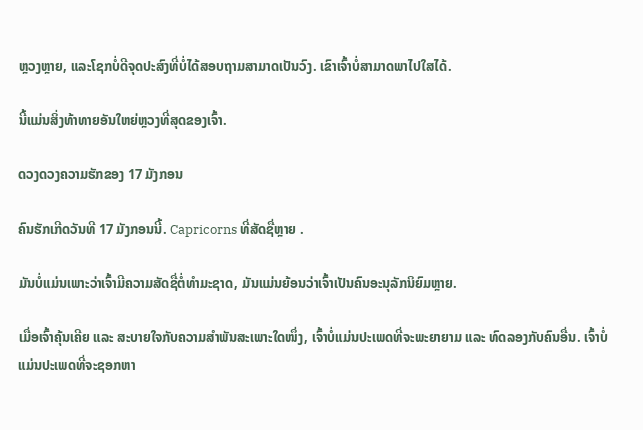ຫຼວງຫຼາຍ, ແລະໂຊກບໍ່ດີຈຸດປະສົງທີ່ບໍ່ໄດ້ສອບຖາມສາມາດເປັນວົງ. ເຂົາເຈົ້າບໍ່ສາມາດພາໄປໃສໄດ້.

ນີ້ແມ່ນສິ່ງທ້າທາຍອັນໃຫຍ່ຫຼວງທີ່ສຸດຂອງເຈົ້າ.

ດວງດວງຄວາມຮັກຂອງ 17 ມັງກອນ

ຄົນຮັກເກີດວັນທີ 17 ມັງກອນນີ້. Capricorns ທີ່ສັດຊື່ຫຼາຍ .

ມັນບໍ່ແມ່ນເພາະວ່າເຈົ້າມີຄວາມສັດຊື່ຕໍ່ທໍາມະຊາດ, ມັນແມ່ນຍ້ອນວ່າເຈົ້າເປັນຄົນອະນຸລັກນິຍົມຫຼາຍ.

ເມື່ອເຈົ້າຄຸ້ນເຄີຍ ແລະ ສະບາຍໃຈກັບຄວາມສຳພັນສະເພາະໃດໜຶ່ງ, ເຈົ້າບໍ່ແມ່ນປະເພດທີ່ຈະພະຍາຍາມ ແລະ ທົດລອງກັບຄົນອື່ນ. ເຈົ້າບໍ່ແມ່ນປະເພດທີ່ຈະຊອກຫາ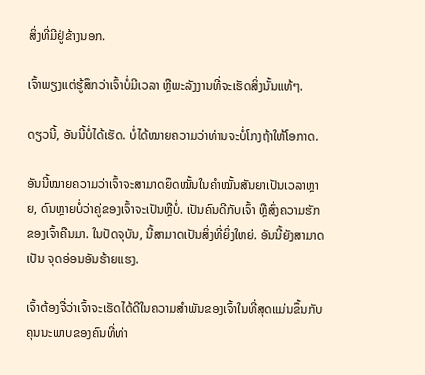ສິ່ງທີ່ມີຢູ່ຂ້າງນອກ.

ເຈົ້າພຽງແຕ່ຮູ້ສຶກວ່າເຈົ້າບໍ່ມີເວລາ ຫຼືພະລັງງານທີ່ຈະເຮັດສິ່ງນັ້ນແທ້ໆ.

ດຽວນີ້, ອັນນີ້ບໍ່ໄດ້ເຮັດ. ບໍ່ໄດ້ໝາຍຄວາມວ່າທ່ານຈະບໍ່ໂກງຖ້າໃຫ້ໂອກາດ.

ອັນນີ້ໝາຍຄວາມວ່າເຈົ້າຈະສາມາດຍຶດໝັ້ນໃນຄຳໝັ້ນສັນຍາເປັນເວລາຫຼາຍ, ດົນຫຼາຍບໍ່ວ່າຄູ່ຂອງເຈົ້າຈະເປັນຫຼືບໍ່. ເປັນຄົນດີກັບເຈົ້າ ຫຼືສົ່ງຄວາມຮັກຂອງເຈົ້າຄືນມາ. ໃນປັດຈຸບັນ, ນີ້ສາມາດເປັນສິ່ງທີ່ຍິ່ງໃຫຍ່. ອັນນີ້ຍັງສາມາດເປັນ ຈຸດອ່ອນອັນຮ້າຍແຮງ.

ເຈົ້າຕ້ອງຈື່ວ່າເຈົ້າຈະເຮັດໄດ້ດີໃນຄວາມສຳພັນຂອງເຈົ້າໃນທີ່ສຸດແມ່ນຂຶ້ນກັບຄຸນນະພາບຂອງຄົນທີ່ທ່າ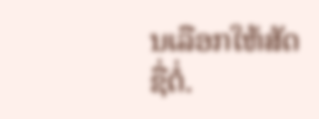ນເລືອກໃຫ້ສັດຊື່ຕໍ່.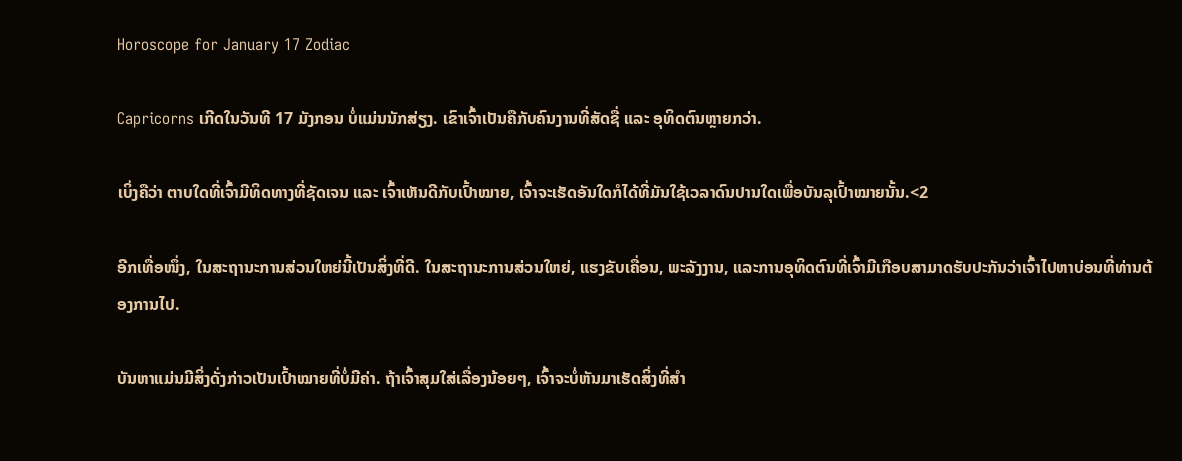Horoscope for January 17 Zodiac

Capricorns ເກີດໃນວັນທີ 17 ມັງກອນ ບໍ່ແມ່ນນັກສ່ຽງ. ເຂົາເຈົ້າເປັນຄືກັບຄົນງານທີ່ສັດຊື່ ແລະ ອຸທິດຕົນຫຼາຍກວ່າ.

ເບິ່ງຄືວ່າ ຕາບໃດທີ່ເຈົ້າມີທິດທາງທີ່ຊັດເຈນ ແລະ ເຈົ້າເຫັນດີກັບເປົ້າໝາຍ, ເຈົ້າຈະເຮັດອັນໃດກໍໄດ້ທີ່ມັນໃຊ້ເວລາດົນປານໃດເພື່ອບັນລຸເປົ້າໝາຍນັ້ນ.<2

ອີກເທື່ອໜຶ່ງ, ໃນສະຖານະການສ່ວນໃຫຍ່ນີ້ເປັນສິ່ງທີ່ດີ. ໃນສະຖານະການສ່ວນໃຫຍ່, ແຮງຂັບເຄື່ອນ, ພະລັງງານ, ແລະການອຸທິດຕົນທີ່ເຈົ້າມີເກືອບສາມາດຮັບປະກັນວ່າເຈົ້າໄປຫາບ່ອນທີ່ທ່ານຕ້ອງການໄປ.

ບັນຫາແມ່ນມີສິ່ງດັ່ງກ່າວເປັນເປົ້າໝາຍທີ່ບໍ່ມີຄ່າ. ຖ້າເຈົ້າສຸມໃສ່ເລື່ອງນ້ອຍໆ, ເຈົ້າຈະບໍ່ຫັນມາເຮັດສິ່ງທີ່ສຳ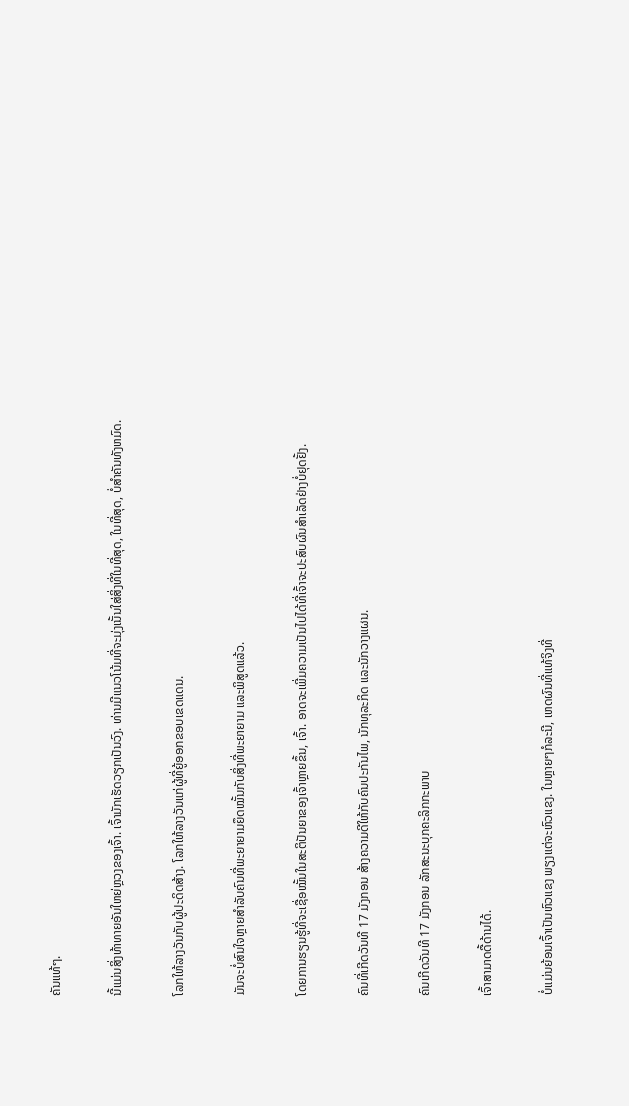ຄັນແທ້ໆ.

ນີ້ແມ່ນສິ່ງທ້າທາຍອັນໃຫຍ່ຫຼວງຂອງເຈົ້າ. ເຈົ້າມັກເຮັດວຽກເປັນວົງ. ທ່ານມີແນວໂນ້ມທີ່ຈະມຸ່ງເນັ້ນໃສ່ສິ່ງທີ່ໃນທີ່ສຸດ, ໃນທີ່ສຸດ, ບໍ່ສໍາຄັນທັງຫມົດ.

ໂລກໃຫ້ລາງວັນກັບຜູ້ປະດິດສ້າງ. ໂລກໃຫ້ລາງວັນແກ່ຜູ້ທີ່ຍູ້ອອກຂອບເຂດແດນ.

ມັນຈະບໍ່ສົນໃຈຫຼາຍສຳລັບຄົນທີ່ພະຍາຍາມຍຶດໝັ້ນກັບສິ່ງທີ່ພະຍາຍາມ ແລະພິສູດແລ້ວ.

ໂດຍການຮຽນຮູ້ທີ່ຈະເຊື່ອໝັ້ນໃນສະຕິປັນຍາຂອງເຈົ້າຫຼາຍຂຶ້ນ, ເຈົ້າ. ອາດຈະເພີ່ມຄວາມເປັນໄປໄດ້ທີ່ເຈົ້າຈະປະສົບຜົນສໍາເລັດຢ່າງບໍ່ຢຸດຢັ້ງ.

ຄົນທີ່ເກີດວັນທີ 17 ມັງກອນ ສ້າງຄວາມດີໃຫ້ກັບຄົນປະກັນໄພ, ນັກທຸລະກິດ ແລະນັກວາງແຜນ.

ຄົນເກີດວັນທີ 17 ມັງກອນ ລັກສະນະບຸກຄະລິກກະພາບ

ເຈົ້າສາມາດດື້ດ້ານໄດ້.

ບໍ່ແມ່ນຍ້ອນເຈົ້າເປັນຫົວແຂງ ພຽງແຕ່ຈະຫົວແຂງ. ໃນຫຼາຍໆກໍລະນີ, ເຫດຜົນທີ່ແທ້ຈິງທີ່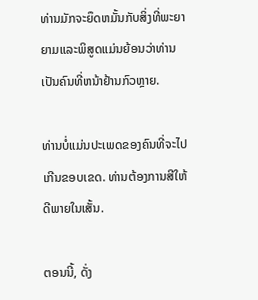ທ່ານມັກຈະຍຶດຫມັ້ນກັບສິ່ງທີ່ພະຍາຍາມແລະພິສູດແມ່ນຍ້ອນວ່າທ່ານເປັນຄົນທີ່ຫນ້າຢ້ານກົວຫຼາຍ.

ທ່ານບໍ່ແມ່ນປະເພດຂອງຄົນທີ່ຈະໄປເກີນຂອບເຂດ. ທ່ານຕ້ອງການສີໃຫ້ດີພາຍໃນເສັ້ນ.

ຕອນນີ້, ດັ່ງ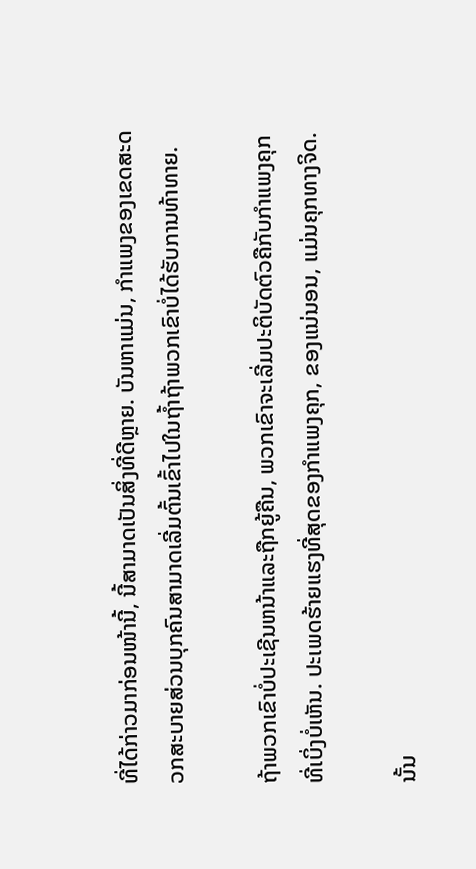ທີ່ໄດ້ກ່າວມາກ່ອນໜ້ານີ້, ນີ້ສາມາດເປັນສິ່ງທີ່ດີຫຼາຍ. ບັນຫາແມ່ນ, ກໍາແພງຂອງເຂດສະດວກສະບາຍສ່ວນບຸກຄົນສາມາດເລີ່ມຕົ້ນເຂົ້າໄປໃນຖ້ຳຖ້າພວກເຂົາບໍ່ໄດ້ຮັບການທ້າທາຍ.

ຖ້າພວກເຂົາບໍ່ປະເຊີນຫນ້າແລະຖືກຍູ້ຄືນ, ພວກເຂົາຈະເລີ່ມປະຕິບັດຕົວຄືກັບກໍາແພງຄຸກທີ່ເບິ່ງບໍ່ເຫັນ. ປະເພດຮ້າຍແຮງທີ່ສຸດຂອງກໍາແພງຄຸກ, ຂອງແນ່ນອນ, ແມ່ນຄຸກທາງຈິດ.

ນັ້ນ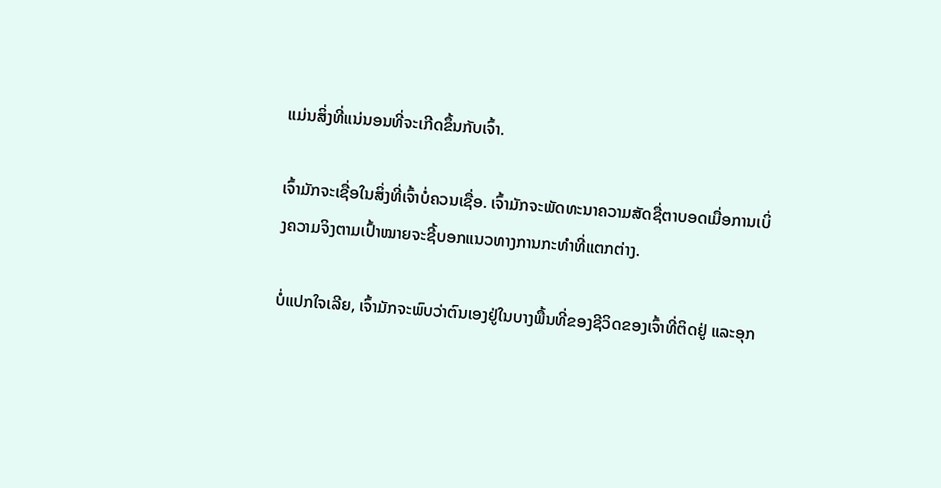ແມ່ນສິ່ງທີ່ແນ່ນອນທີ່ຈະເກີດຂຶ້ນກັບເຈົ້າ.

ເຈົ້າມັກຈະເຊື່ອໃນສິ່ງທີ່ເຈົ້າບໍ່ຄວນເຊື່ອ. ເຈົ້າມັກຈະພັດທະນາຄວາມສັດຊື່ຕາບອດເມື່ອການເບິ່ງຄວາມຈິງຕາມເປົ້າໝາຍຈະຊີ້ບອກແນວທາງການກະທຳທີ່ແຕກຕ່າງ.

ບໍ່ແປກໃຈເລີຍ, ເຈົ້າມັກຈະພົບວ່າຕົນເອງຢູ່ໃນບາງພື້ນທີ່ຂອງຊີວິດຂອງເຈົ້າທີ່ຕິດຢູ່ ແລະອຸກ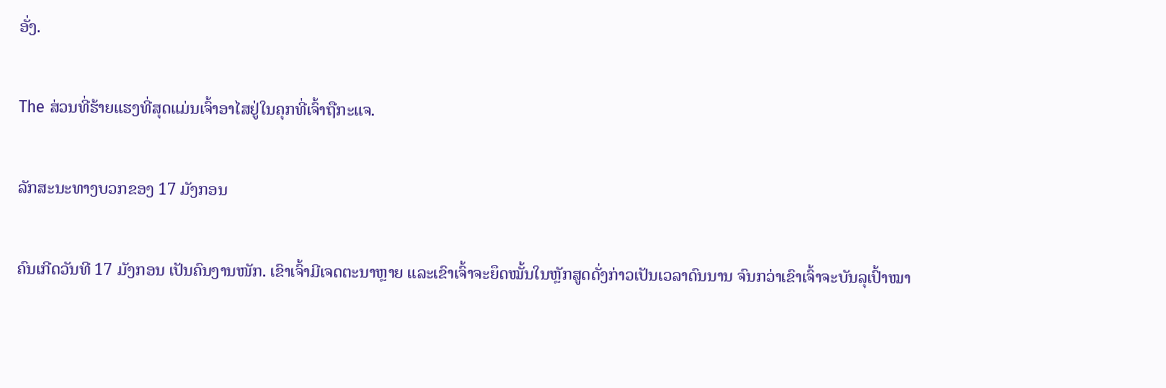ອັ່ງ.

The ສ່ວນທີ່ຮ້າຍແຮງທີ່ສຸດແມ່ນເຈົ້າອາໄສຢູ່ໃນຄຸກທີ່ເຈົ້າຖືກະແຈ.

ລັກສະນະທາງບວກຂອງ 17 ມັງກອນ

ຄົນເກີດວັນທີ 17 ມັງກອນ ເປັນຄົນງານໜັກ. ເຂົາເຈົ້າມີເຈດຕະນາຫຼາຍ ແລະເຂົາເຈົ້າຈະຍຶດໝັ້ນໃນຫຼັກສູດດັ່ງກ່າວເປັນເວລາດົນນານ ຈົນກວ່າເຂົາເຈົ້າຈະບັນລຸເປົ້າໝາ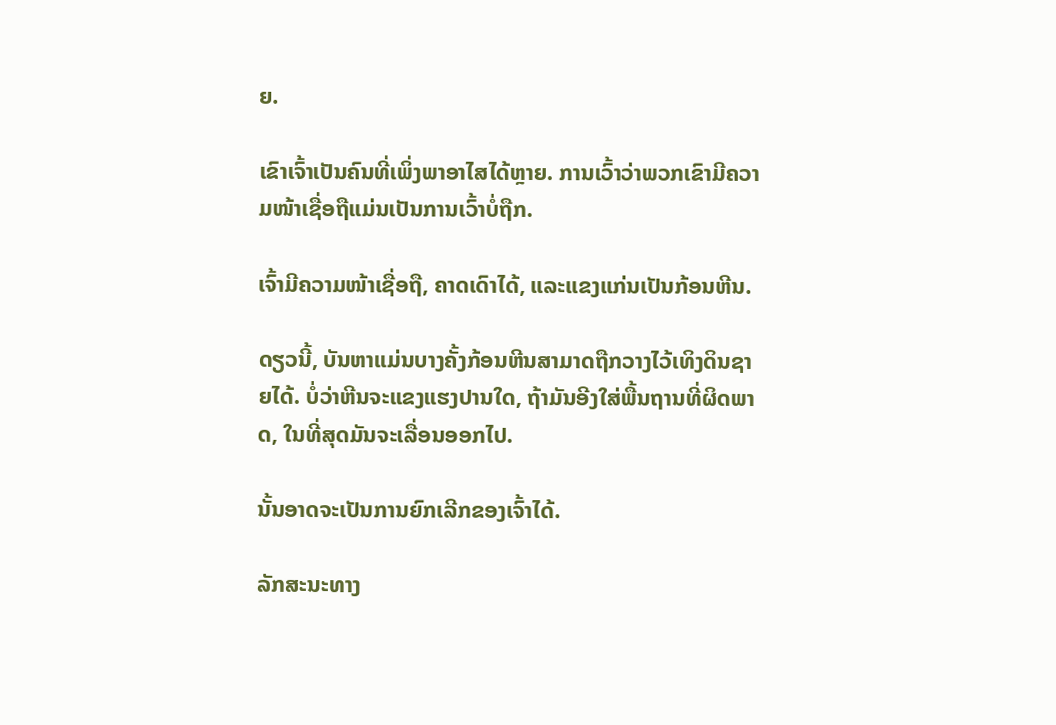ຍ.

ເຂົາເຈົ້າເປັນຄົນທີ່ເພິ່ງພາອາໄສໄດ້ຫຼາຍ. ການເວົ້າວ່າພວກເຂົາມີຄວາມໜ້າເຊື່ອຖືແມ່ນເປັນການເວົ້າບໍ່ຖືກ.

ເຈົ້າມີຄວາມໜ້າເຊື່ອຖື, ຄາດເດົາໄດ້, ແລະແຂງແກ່ນເປັນກ້ອນຫີນ.

ດຽວນີ້, ບັນຫາແມ່ນບາງຄັ້ງກ້ອນຫີນສາມາດຖືກວາງໄວ້ເທິງດິນຊາຍໄດ້. ບໍ່ວ່າຫີນຈະແຂງແຮງປານໃດ, ຖ້າມັນອີງໃສ່ພື້ນຖານທີ່ຜິດພາດ, ໃນທີ່ສຸດມັນຈະເລື່ອນອອກໄປ.

ນັ້ນອາດຈະເປັນການຍົກເລີກຂອງເຈົ້າໄດ້.

ລັກສະນະທາງ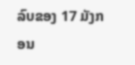ລົບຂອງ 17 ມັງກອນ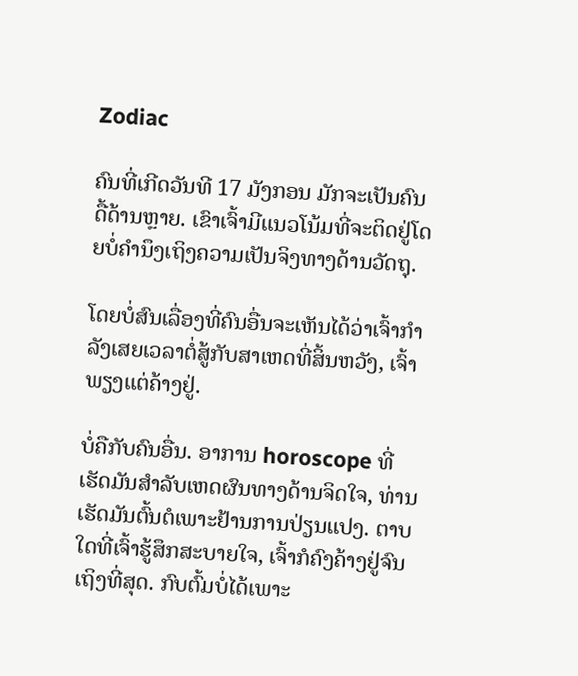Zodiac

ຄົນທີ່ເກີດວັນທີ 17 ມັງກອນ ມັກຈະເປັນຄົນດື້ດ້ານຫຼາຍ. ເຂົາເຈົ້າມີແນວໂນ້ມທີ່ຈະຕິດຢູ່ໂດຍບໍ່ຄໍານຶງເຖິງຄວາມເປັນຈິງທາງດ້ານວັດຖຸ.

ໂດຍບໍ່ສົນເລື່ອງທີ່ຄົນອື່ນຈະເຫັນໄດ້ວ່າເຈົ້າກໍາລັງເສຍເວລາຕໍ່ສູ້ກັບສາເຫດທີ່ສິ້ນຫວັງ, ເຈົ້າພຽງແຕ່ຄ້າງຢູ່.

ບໍ່ຄືກັບຄົນອື່ນ. ອາການ horoscope ທີ່ເຮັດມັນສໍາລັບເຫດຜົນທາງດ້ານຈິດໃຈ, ທ່ານເຮັດມັນຕົ້ນຕໍເພາະຢ້ານການປ່ຽນແປງ. ຕາບໃດທີ່ເຈົ້າຮູ້ສຶກສະບາຍໃຈ, ເຈົ້າກໍຄົງຄ້າງຢູ່ຈົນເຖິງທີ່ສຸດ. ກົບຕົ້ມບໍ່ໄດ້ເພາະ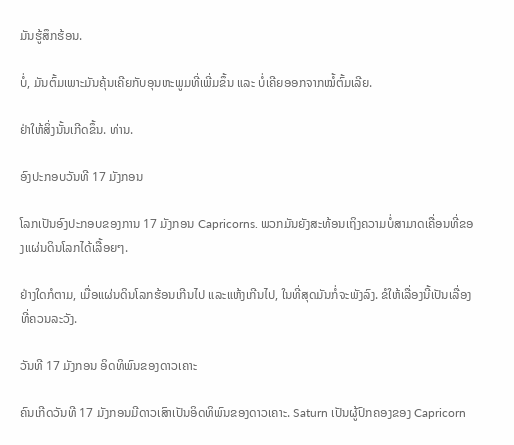ມັນຮູ້ສຶກຮ້ອນ.

ບໍ່, ມັນຕົ້ມເພາະມັນຄຸ້ນເຄີຍກັບອຸນຫະພູມທີ່ເພີ່ມຂຶ້ນ ແລະ ບໍ່ເຄີຍອອກຈາກໝໍ້ຕົ້ມເລີຍ.

ຢ່າໃຫ້ສິ່ງນັ້ນເກີດຂຶ້ນ. ທ່ານ.

ອົງປະກອບວັນທີ 17 ມັງກອນ

ໂລກເປັນອົງປະກອບຂອງການ 17 ມັງກອນ Capricorns. ພວກມັນຍັງສະທ້ອນເຖິງຄວາມບໍ່ສາມາດເຄື່ອນທີ່ຂອງແຜ່ນດິນໂລກໄດ້ເລື້ອຍໆ.

ຢ່າງໃດກໍຕາມ, ເມື່ອແຜ່ນດິນໂລກຮ້ອນເກີນໄປ ແລະແຫ້ງເກີນໄປ, ໃນທີ່ສຸດມັນກໍ່ຈະພັງລົງ. ຂໍໃຫ້ເລື່ອງນີ້ເປັນເລື່ອງທີ່ຄວນລະວັງ.

ວັນທີ 17 ມັງກອນ ອິດທິພົນຂອງດາວເຄາະ

ຄົນເກີດວັນທີ 17 ມັງກອນມີດາວເສົາເປັນອິດທິພົນຂອງດາວເຄາະ. Saturn ເປັນຜູ້ປົກຄອງຂອງ Capricorn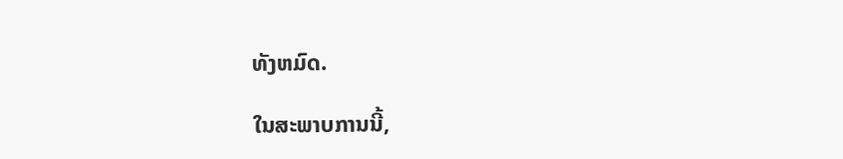ທັງຫມົດ.

ໃນສະພາບການນີ້,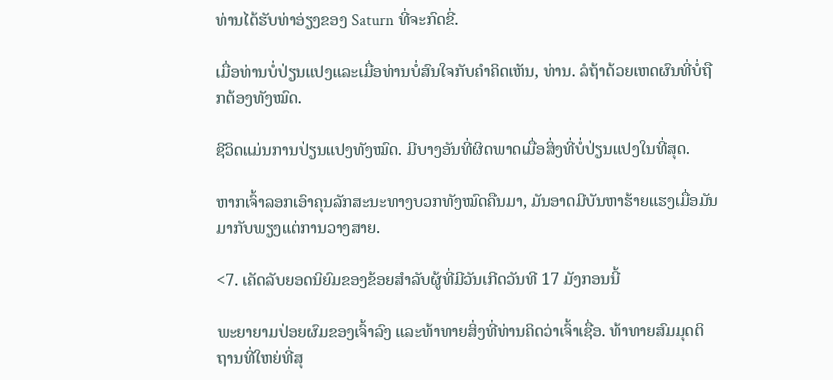ທ່ານໄດ້ຮັບທ່າອ່ຽງຂອງ Saturn ທີ່ຈະກົດຂີ່.

ເມື່ອທ່ານບໍ່ປ່ຽນແປງແລະເມື່ອທ່ານບໍ່ສົນໃຈກັບຄໍາຄິດເຫັນ, ທ່ານ. ລໍຖ້າດ້ວຍເຫດຜົນທີ່ບໍ່ຖືກຕ້ອງທັງໝົດ.

ຊີວິດແມ່ນການປ່ຽນແປງທັງໝົດ. ມີບາງອັນທີ່ຜິດພາດເມື່ອສິ່ງທີ່ບໍ່ປ່ຽນແປງໃນທີ່ສຸດ.

ຫາກເຈົ້າລອກເອົາຄຸນລັກສະນະທາງບວກທັງໝົດຄືນມາ, ມັນອາດມີບັນຫາຮ້າຍແຮງເມື່ອມັນມາກັບພຽງແຕ່ການວາງສາຍ.

<7. ເຄັດລັບຍອດນິຍົມຂອງຂ້ອຍສຳລັບຜູ້ທີ່ມີວັນເກີດວັນທີ 17 ມັງກອນນີ້

ພະຍາຍາມປ່ອຍຜົມຂອງເຈົ້າລົງ ແລະທ້າທາຍສິ່ງທີ່ທ່ານຄິດວ່າເຈົ້າເຊື່ອ. ທ້າທາຍສົມມຸດຕິຖານທີ່ໃຫຍ່ທີ່ສຸ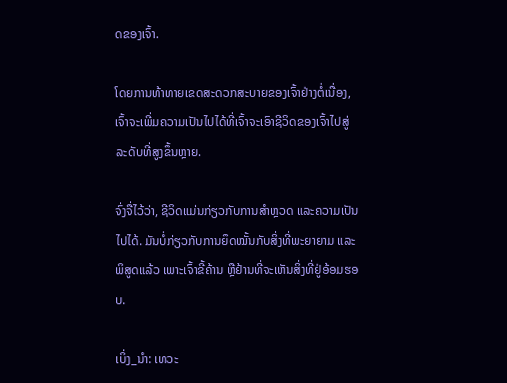ດຂອງເຈົ້າ.

ໂດຍການທ້າທາຍເຂດສະດວກສະບາຍຂອງເຈົ້າຢ່າງຕໍ່ເນື່ອງ, ເຈົ້າຈະເພີ່ມຄວາມເປັນໄປໄດ້ທີ່ເຈົ້າຈະເອົາຊີວິດຂອງເຈົ້າໄປສູ່ລະດັບທີ່ສູງຂຶ້ນຫຼາຍ.

ຈົ່ງຈື່ໄວ້ວ່າ, ຊີວິດແມ່ນກ່ຽວກັບການສຳຫຼວດ ແລະຄວາມເປັນໄປໄດ້. ມັນບໍ່ກ່ຽວກັບການຍຶດໝັ້ນກັບສິ່ງທີ່ພະຍາຍາມ ແລະພິສູດແລ້ວ ເພາະເຈົ້າຂີ້ຄ້ານ ຫຼືຢ້ານທີ່ຈະເຫັນສິ່ງທີ່ຢູ່ອ້ອມຮອບ.

ເບິ່ງ_ນຳ: ເທວະ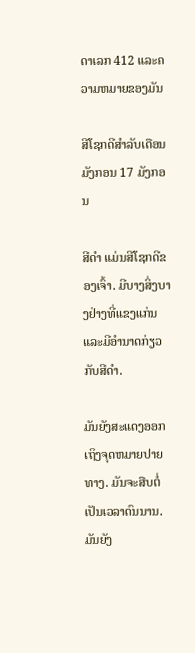ດາເລກ 412 ແລະຄວາມຫມາຍຂອງມັນ

ສີໂຊກດີສຳລັບເດືອນມັງກອນ 17 ມັງກອນ

ສີດຳ ແມ່ນສີໂຊກດີຂອງເຈົ້າ. ມີບາງສິ່ງບາງຢ່າງທີ່ແຂງແກ່ນແລະມີອໍານາດກ່ຽວກັບສີດໍາ.

ມັນຍັງສະແດງອອກເຖິງຈຸດຫມາຍປາຍທາງ. ມັນຈະສືບຕໍ່ເປັນເວລາດົນນານ. ມັນຍັງ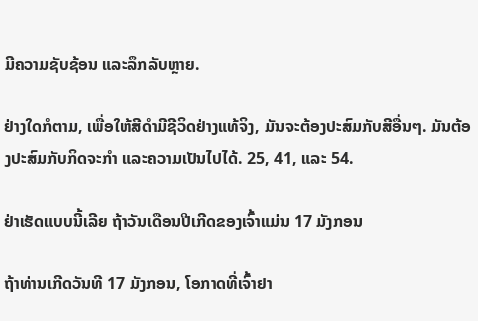ມີຄວາມຊັບຊ້ອນ ແລະລຶກລັບຫຼາຍ.

ຢ່າງໃດກໍຕາມ, ເພື່ອໃຫ້ສີດໍາມີຊີວິດຢ່າງແທ້ຈິງ, ມັນຈະຕ້ອງປະສົມກັບສີອື່ນໆ. ມັນຕ້ອງປະສົມກັບກິດຈະກຳ ແລະຄວາມເປັນໄປໄດ້. 25, 41, ແລະ 54.

ຢ່າເຮັດແບບນີ້ເລີຍ ຖ້າວັນເດືອນປີເກີດຂອງເຈົ້າແມ່ນ 17 ມັງກອນ

ຖ້າທ່ານເກີດວັນທີ 17 ມັງກອນ, ໂອກາດທີ່ເຈົ້າຢາ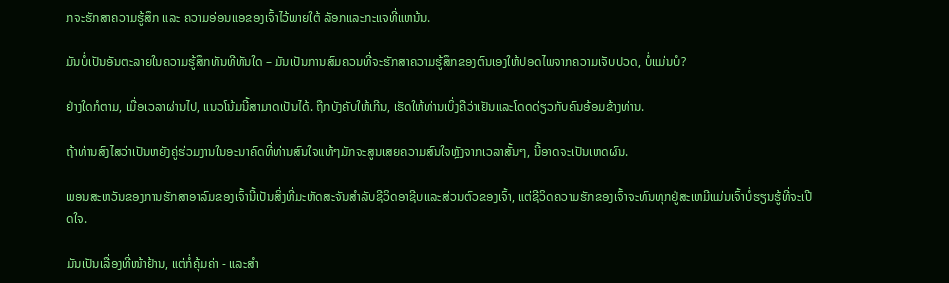ກຈະຮັກສາຄວາມຮູ້ສຶກ ແລະ ຄວາມອ່ອນແອຂອງເຈົ້າໄວ້ພາຍໃຕ້ ລັອກແລະກະແຈທີ່ແຫນ້ນ.

ມັນບໍ່ເປັນອັນຕະລາຍໃນຄວາມຮູ້ສຶກທັນທີທັນໃດ – ມັນເປັນການສົມຄວນທີ່ຈະຮັກສາຄວາມຮູ້ສຶກຂອງຕົນເອງໃຫ້ປອດໄພຈາກຄວາມເຈັບປວດ, ບໍ່ແມ່ນບໍ?

ຢ່າງໃດກໍຕາມ, ເມື່ອເວລາຜ່ານໄປ, ແນວໂນ້ມນີ້ສາມາດເປັນໄດ້. ຖືກບັງຄັບໃຫ້ເກີນ, ເຮັດໃຫ້ທ່ານເບິ່ງຄືວ່າເຢັນແລະໂດດດ່ຽວກັບຄົນອ້ອມຂ້າງທ່ານ.

ຖ້າທ່ານສົງໄສວ່າເປັນຫຍັງຄູ່ຮ່ວມງານໃນອະນາຄົດທີ່ທ່ານສົນໃຈແທ້ໆມັກຈະສູນເສຍຄວາມສົນໃຈຫຼັງຈາກເວລາສັ້ນໆ, ນີ້ອາດຈະເປັນເຫດຜົນ.

ພອນສະຫວັນຂອງການຮັກສາອາລົມຂອງເຈົ້ານີ້ເປັນສິ່ງທີ່ມະຫັດສະຈັນສໍາລັບຊີວິດອາຊີບແລະສ່ວນຕົວຂອງເຈົ້າ, ແຕ່ຊີວິດຄວາມຮັກຂອງເຈົ້າຈະທົນທຸກຢູ່ສະເຫມີແມ່ນເຈົ້າບໍ່ຮຽນຮູ້ທີ່ຈະເປີດໃຈ.

ມັນເປັນເລື່ອງທີ່ໜ້າຢ້ານ, ແຕ່ກໍ່ຄຸ້ມຄ່າ - ແລະສຳ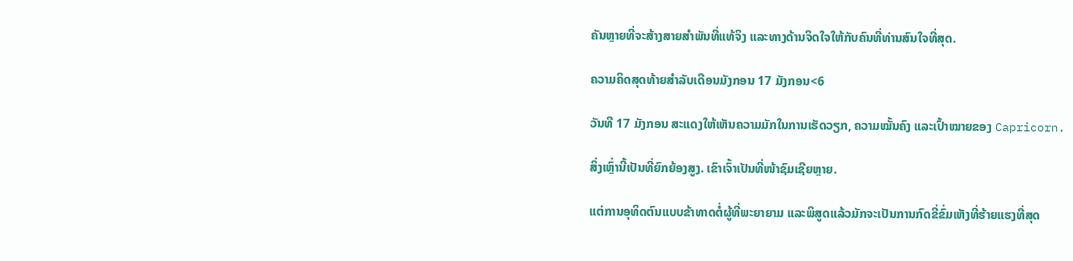ຄັນຫຼາຍທີ່ຈະສ້າງສາຍສຳພັນທີ່ແທ້ຈິງ ແລະທາງດ້ານຈິດໃຈໃຫ້ກັບຄົນທີ່ທ່ານສົນໃຈທີ່ສຸດ.

ຄວາມຄິດສຸດທ້າຍສຳລັບເດືອນມັງກອນ 17 ມັງກອນ<6

ວັນທີ 17 ມັງກອນ ສະແດງໃຫ້ເຫັນຄວາມມັກໃນການເຮັດວຽກ, ຄວາມໝັ້ນຄົງ ແລະເປົ້າໝາຍຂອງ Capricorn.

ສິ່ງເຫຼົ່ານີ້ເປັນທີ່ຍົກຍ້ອງສູງ. ເຂົາເຈົ້າເປັນທີ່ໜ້າຊົມເຊີຍຫຼາຍ.

ແຕ່ການອຸທິດຕົນແບບຂ້າທາດຕໍ່ຜູ້ທີ່ພະຍາຍາມ ແລະພິສູດແລ້ວມັກຈະເປັນການກົດຂີ່ຂົ່ມເຫັງທີ່ຮ້າຍແຮງທີ່ສຸດ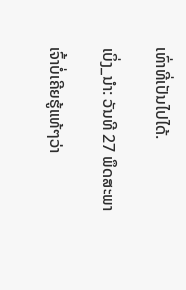ເທົ່າທີ່ເປັນໄປໄດ້.

ເບິ່ງ_ນຳ: ວັນທີ 27 ພຶດສະພາ

ເຈົ້າບໍ່ເຄີຍຮູ້ແທ້ໆວ່າ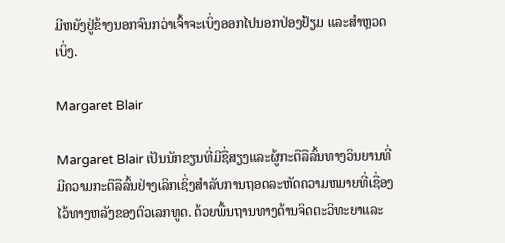ມີຫຍັງຢູ່ຂ້າງນອກຈົນກວ່າເຈົ້າຈະເບິ່ງອອກໄປນອກປ່ອງຢ້ຽມ ແລະສຳຫຼວດເບິ່ງ.

Margaret Blair

Margaret Blair ເປັນນັກຂຽນທີ່ມີຊື່ສຽງແລະຜູ້ກະຕືລືລົ້ນທາງວິນຍານທີ່ມີຄວາມກະຕືລືລົ້ນຢ່າງເລິກເຊິ່ງສໍາລັບການຖອດລະຫັດຄວາມຫມາຍທີ່ເຊື່ອງໄວ້ທາງຫລັງຂອງຕົວເລກທູດ. ດ້ວຍພື້ນຖານທາງດ້ານຈິດຕະວິທະຍາແລະ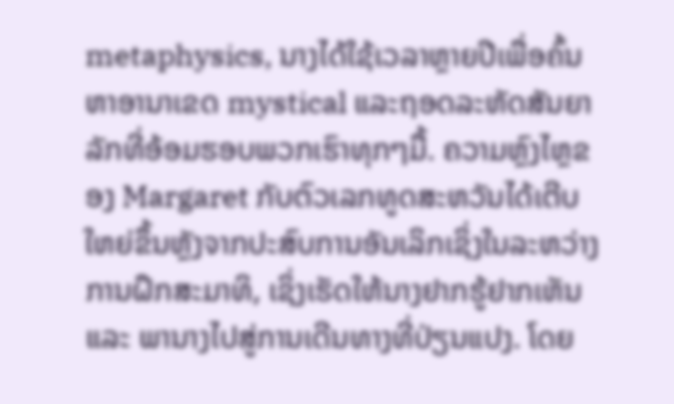metaphysics, ນາງໄດ້ໃຊ້ເວລາຫຼາຍປີເພື່ອຄົ້ນຫາອານາເຂດ mystical ແລະຖອດລະຫັດສັນຍາລັກທີ່ອ້ອມຮອບພວກເຮົາທຸກໆມື້. ຄວາມຫຼົງໄຫຼຂອງ Margaret ກັບຕົວເລກທູດສະຫວັນໄດ້ເຕີບໃຫຍ່ຂຶ້ນຫຼັງຈາກປະສົບການອັນເລິກເຊິ່ງໃນລະຫວ່າງການຝຶກສະມາທິ, ເຊິ່ງເຮັດໃຫ້ນາງຢາກຮູ້ຢາກເຫັນ ແລະ ພານາງໄປສູ່ການເດີນທາງທີ່ປ່ຽນແປງ. ໂດຍ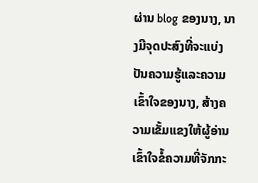ຜ່ານ blog ຂອງນາງ, ນາງມີຈຸດປະສົງທີ່ຈະແບ່ງປັນຄວາມຮູ້ແລະຄວາມເຂົ້າໃຈຂອງນາງ, ສ້າງຄວາມເຂັ້ມແຂງໃຫ້ຜູ້ອ່ານເຂົ້າໃຈຂໍ້ຄວາມທີ່ຈັກກະ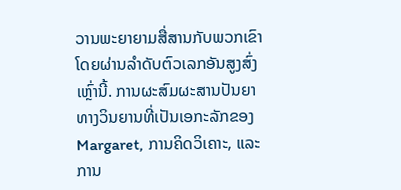ວານພະຍາຍາມສື່ສານກັບພວກເຂົາໂດຍຜ່ານລໍາດັບຕົວເລກອັນສູງສົ່ງເຫຼົ່ານີ້. ການຜະສົມຜະສານປັນຍາທາງວິນຍານທີ່ເປັນເອກະລັກຂອງ Margaret, ການຄິດວິເຄາະ, ແລະການ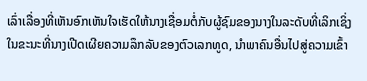ເລົ່າເລື່ອງທີ່ເຫັນອົກເຫັນໃຈເຮັດໃຫ້ນາງເຊື່ອມຕໍ່ກັບຜູ້ຊົມຂອງນາງໃນລະດັບທີ່ເລິກເຊິ່ງໃນຂະນະທີ່ນາງເປີດເຜີຍຄວາມລຶກລັບຂອງຕົວເລກທູດ, ນໍາພາຄົນອື່ນໄປສູ່ຄວາມເຂົ້າ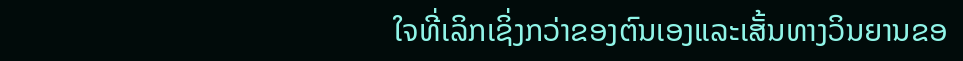ໃຈທີ່ເລິກເຊິ່ງກວ່າຂອງຕົນເອງແລະເສັ້ນທາງວິນຍານຂອ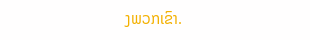ງພວກເຂົາ.